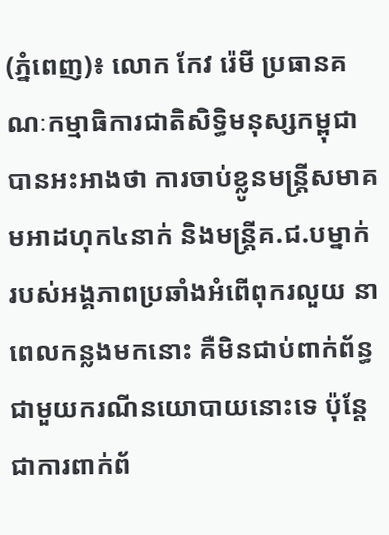(ភ្នំពេញ)៖ លោក កែវ រ៉េមី ប្រធានគណៈកម្មាធិការជាតិសិទ្ធិមនុស្សកម្ពុជា បានអះអាងថា ការចាប់ខ្លូនមន្ដ្រីសមាគមអាដហុក៤នាក់ និងមន្ដ្រីគ.ជ.បម្នាក់ របស់អង្គភាពប្រឆាំងអំពើពុករលួយ នាពេលកន្លងមកនោះ គឺមិនជាប់ពាក់ព័ន្ធជាមួយករណីនយោបាយនោះទេ ប៉ុន្តែជាការពាក់ព័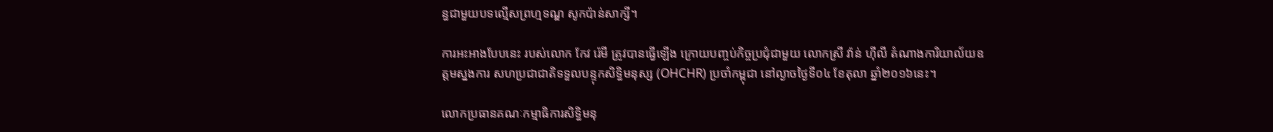ន្ធជាមួយបទល្មើសព្រហ្មទណ្ឌ សូកប៉ាន់សាក្សី។

ការអះអាងបែបនេះ របស់លោក កែវ រ៉េមី ត្រូវបានធ្វើឡើង ក្រោយបញ្ចប់កិច្ចប្រជុំជាមួយ លោកស្រី វ៉ាន់ ហ៊ីលី តំណាងការិយាល័យឧត្តមស្នងការ សហប្រជាជាតិទទួលបន្ទុកសិទ្ធិមនុស្ស (OHCHR) ប្រចាំកម្ពុជា នៅល្ងាចថ្ងៃទី០៤ ខែតុលា ឆ្នាំ២០១៦នេះ។

លោកប្រធានគណៈកម្មាធិការសិទ្ធិមនុ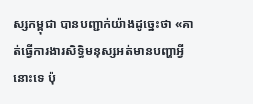ស្សកម្ពុជា បានបញ្ជាក់យ៉ាងដូច្នេះថា «គាត់ធ្វើការងារសិទ្ធិមនុស្សអត់មានបញ្ហាអ្វីនោះទេ ប៉ុ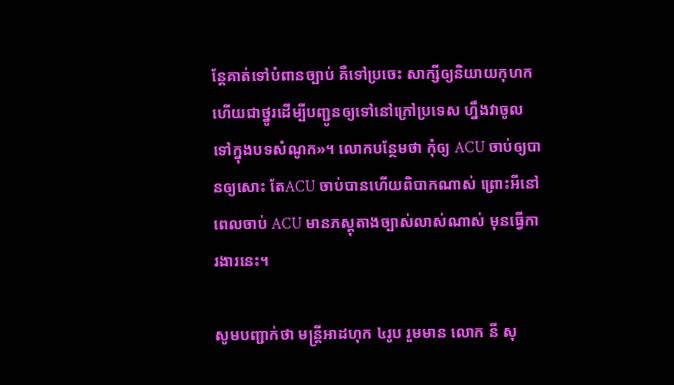ន្ដែគាត់ទៅបំពានច្បាប់ គឺទៅប្រចេះ សាក្សីឲ្យនិយាយកុហក ហើយជាថ្នូរដើម្បីបញ្ជូនឲ្យទៅនៅក្រៅប្រទេស ហ្នឹងវាចូលទៅក្នុងបទសំណូក»។ លោកបន្ថែមថា កុំឲ្យ ACU ចាប់ឲ្យបានឲ្យសោះ តែACU ចាប់បានហើយពិបាកណាស់ ព្រោះអីនៅពេលចាប់ ACU មានភស្ដុតាងច្បាស់លាស់ណាស់ មុនធ្វើការងារនេះ។

សូមបញ្ជាក់ថា មន្រ្តីអាដហុក ៤រូប រួមមាន លោក នី សុ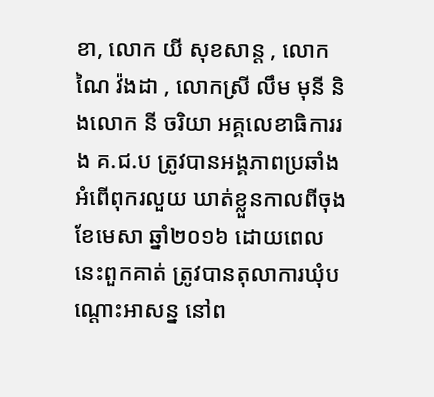ខា, លោក យី សុខសាន្ត , លោក ណៃ វ៉ងដា , លោកស្រី លឹម មុនី និងលោក នី ចរិយា អគ្គលេខាធិការរង គ.ជ.ប ត្រូវបានអង្គភាពប្រឆាំងអំពើពុករលួយ ឃាត់ខ្លួនកាលពីចុងខែមេសា ឆ្នាំ២០១៦ ដោយពេលនេះពួកគាត់ ត្រូវបានតុលាការឃុំបណ្តោះអាសន្ន នៅព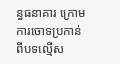ន្ធធនាគារ ក្រោមការចោទប្រកាន់ពីបទល្មើស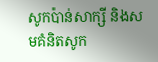សូកប៉ាន់សាក្សី និងសមគំនិតសូក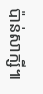ប៉ាន់សាក្សី៕